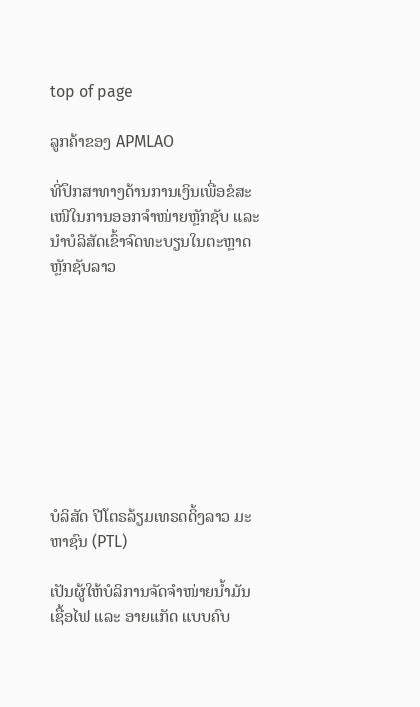top of page

ລູກຄ້າຂອງ APMLAO

ທີ່ປຶກສາທາງດ້ານການເງິນເພື່ອຂໍສະເໜີໃນການອອກຈໍາໜ່າຍຫຼັກຊັບ ແລະ ນໍາບໍລິສັດເຂົ້າຈົດທະບຽນໃນຕະຫຼາດຫຼັກຊັບລາວ









ບໍລິສັດ ປີໂຕຣລ້ຽມເທຣດດິ້ງລາວ ມະຫາຊົນ (PTL)

ເປັນຜູ້ໃຫ້ບໍລິການຈັດຈໍາໜ່າຍນໍ້າມັນເຊື້ອໄຟ ແລະ ອາຍແກັດ ແບບຄົບ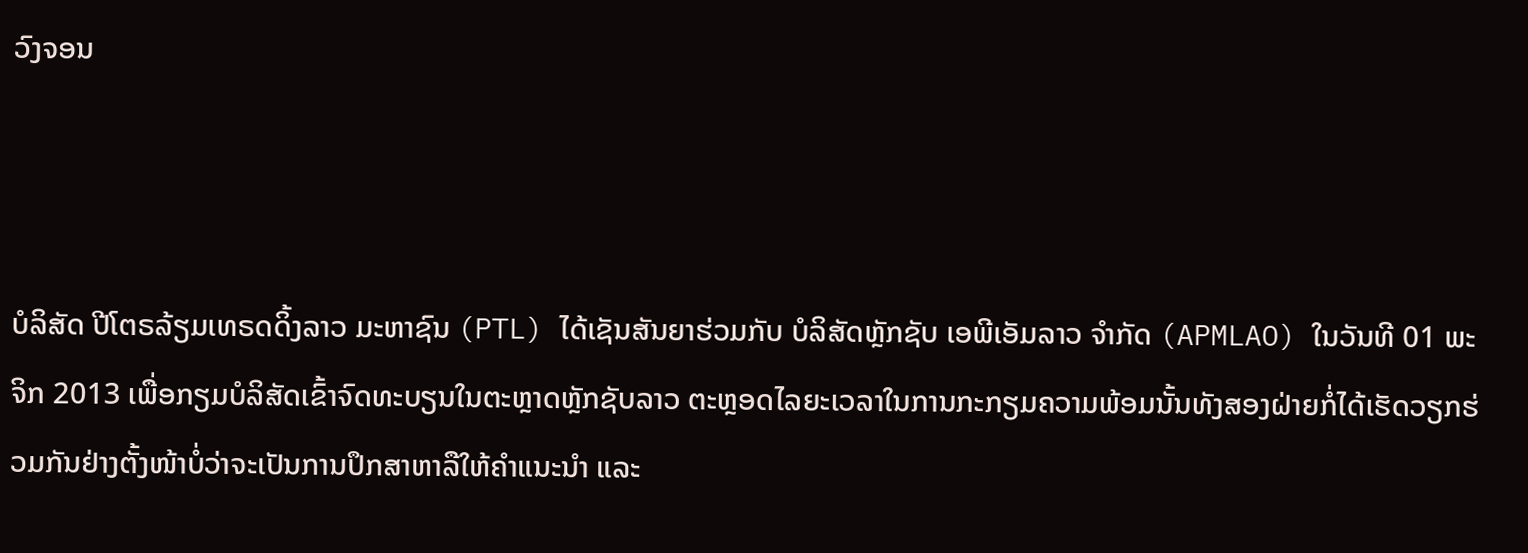ວົງຈອນ



ບໍລິສັດ ປີໂຕຣລ້ຽມເທຣດດິ້ງລາວ ມະຫາຊົນ (PTL) ໄດ້ເຊັນສັນຍາຮ່ວມກັບ ບໍລິສັດຫຼັກຊັບ ເອພີເອັມລາວ ຈຳກັດ (APMLAO) ໃນວັນທີ 01 ພະຈິກ 2013 ເພື່ອກຽມບໍລິສັດເຂົ້າຈົດທະບຽນໃນຕະຫຼາດຫຼັກຊັບລາວ ຕະຫຼອດໄລຍະເວລາໃນການກະກຽມຄວາມພ້ອມນັ້ນທັງສອງຝ່າຍກໍ່ໄດ້ເຮັດວຽກຮ່ວມກັນຢ່າງຕັ້ງໜ້າບໍ່ວ່າຈະເປັນການປຶກສາຫາລືໃຫ້ຄຳແນະນຳ ແລະ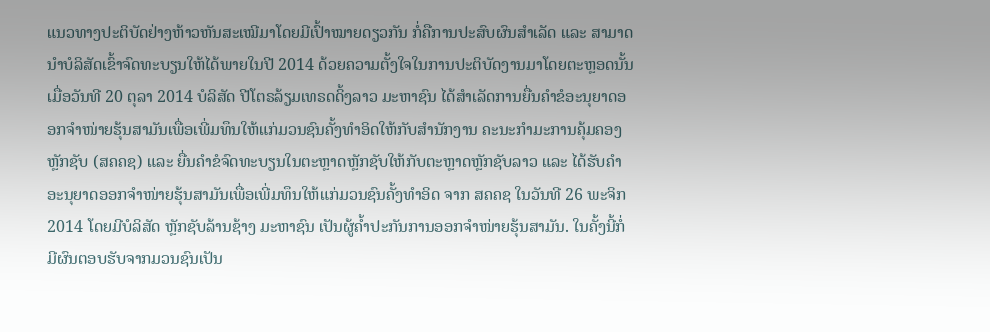ແນວທາງປະຕິບັດຢ່າງຫ້າວຫັນສະເໝີມາໂດຍມີເປົ້າໝາຍດຽວກັນ ກໍ່ຄືການປະສົບຜົນສຳເລັດ ແລະ ສາມາດນຳບໍລິສັດເຂົ້າຈົດທະບຽນໃຫ້ໄດ້ພາຍໃນປີ 2014 ດ້ວຍຄວາມຕັ້ງໃຈໃນການປະຕິບັດງານມາໂດຍຕະຫຼອດນັ້ນເມື່ອວັນທີ 20 ຕຸລາ 2014 ບໍລິສັດ ປີໂຕຣລ້ຽມເທຣດດິ້ງລາວ ມະຫາຊົນ ໄດ້ສໍາເລັດການຍື່ນຄໍາຂໍອະນຸຍາດອອກຈຳໜ່າຍຮຸ້ນສາມັນເພື່ອເພີ່ມທຶນໃຫ້ແກ່ມວນຊົນຄັ້ງທຳອິດໃຫ້ກັບສຳນັກງານ ຄະນະກຳມະການຄຸ້ມຄອງຫຼັກຊັບ (ສຄຄຊ) ແລະ ຍື່ນຄຳຂໍຈົດທະບຽນໃນຕະຫຼາດຫຼັກຊັບໃຫ້ກັບຕະຫຼາດຫຼັກຊັບລາວ ແລະ ໄດ້ຮັບຄຳອະນຸຍາດອອກຈຳໜ່າຍຮຸ້ນສາມັນເພື່ອເພີ່ມທຶນໃຫ້ແກ່ມວນຊົນຄັ້ງທຳອິດ ຈາກ ສຄຄຊ ໃນວັນທີ 26 ພະຈິກ 2014 ໂດຍມີບໍລິສັດ ຫຼັກຊັບລ້ານຊ້າງ ມະຫາຊົນ ເປັນຜູ້ຄໍ້າປະກັນການອອກຈຳໜ່າຍຮຸ້ນສາມັນ. ໃນຄັ້ງນີ້ກໍ່ມີຜົນຕອບຮັບຈາກມວນຊົນເປັນ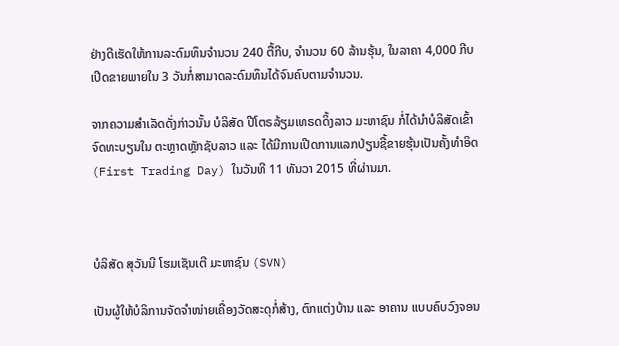ຢ່າງດີເຮັດໃຫ້ການລະດົມທຶນຈຳນວນ 240 ຕື້ກີບ, ຈໍານວນ 60 ລ້ານຮຸ້ນ, ໃນລາຄາ 4,000 ກີບ ເປີດຂາຍພາຍໃນ 3 ວັນກໍ່ສາມາດລະດົມທຶນໄດ້ຈົນຄົບຕາມຈຳນວນ.

ຈາກຄວາມສຳເລັດດັ່ງກ່າວນັ້ນ ບໍລິສັດ ປີໂຕຣລ້ຽມເທຣດດິ້ງລາວ ມະຫາຊົນ ກໍ່ໄດ້ນໍາບໍລິສັດເຂົ້າຈົດທະບຽນໃນ ຕະຫຼາດຫຼັກຊັບລາວ ແລະ ໄດ້ມີການເປີດການແລກປ່ຽນຊື້ຂາຍຮຸ້ນເປັນຄັ້ງທຳອິດ (First Trading Day) ໃນວັນທີ 11 ທັນວາ 2015 ທີ່ຜ່ານມາ.



ບໍລິສັດ ສຸວັນນີ ໂຮມເຊັນເຕີ ມະຫາຊົນ (SVN)

ເປັນຜູ້ໃຫ້ບໍລິການຈັດຈໍາໜ່າຍເຄື່ອງວັດສະດຸກໍ່ສ້າງ, ຕົກແຕ່ງບ້ານ ແລະ ອາຄານ ແບບຄົບວົງຈອນ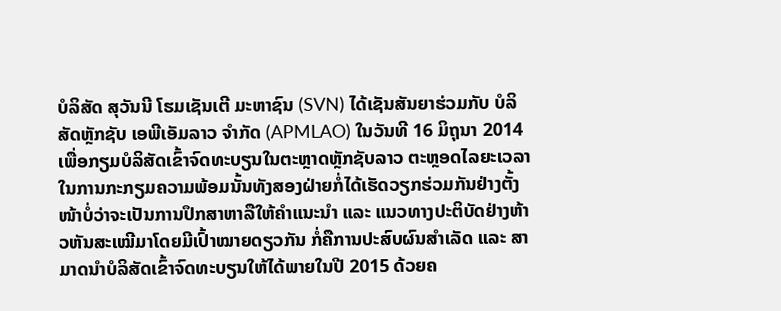ບໍລິສັດ ສຸວັນນີ ໂຮມເຊັນເຕີ ມະຫາຊົນ (SVN) ໄດ້ເຊັນສັນຍາຮ່ວມກັບ ບໍລິສັດຫຼັກຊັບ ເອພີເອັມລາວ ຈຳກັດ (APMLAO) ໃນວັນທີ 16 ມິຖຸນາ 2014 ເພື່ອກຽມບໍລິສັດເຂົ້າຈົດທະບຽນໃນຕະຫຼາດຫຼັກຊັບລາວ ຕະຫຼອດໄລຍະເວລາໃນການກະກຽມຄວາມພ້ອມນັ້ນທັງສອງຝ່າຍກໍ່ໄດ້ເຮັດວຽກຮ່ວມກັນຢ່າງຕັ້ງໜ້າບໍ່ວ່າຈະເປັນການປຶກສາຫາລືໃຫ້ຄຳແນະນຳ ແລະ ແນວທາງປະຕິບັດຢ່າງຫ້າວຫັນສະເໝີມາໂດຍມີເປົ້າໝາຍດຽວກັນ ກໍ່ຄືການປະສົບຜົນສຳເລັດ ແລະ ສາມາດນຳບໍລິສັດເຂົ້າຈົດທະບຽນໃຫ້ໄດ້ພາຍໃນປີ 2015 ດ້ວຍຄ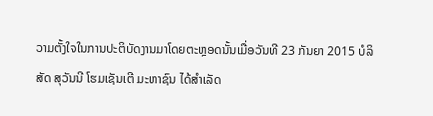ວາມຕັ້ງໃຈໃນການປະຕິບັດງານມາໂດຍຕະຫຼອດນັ້ນເມື່ອວັນທີ 23 ກັນຍາ 2015 ບໍລິສັດ ສຸວັນນີ ໂຮມເຊັນເຕີ ມະຫາຊົນ ໄດ້ສໍາເລັດ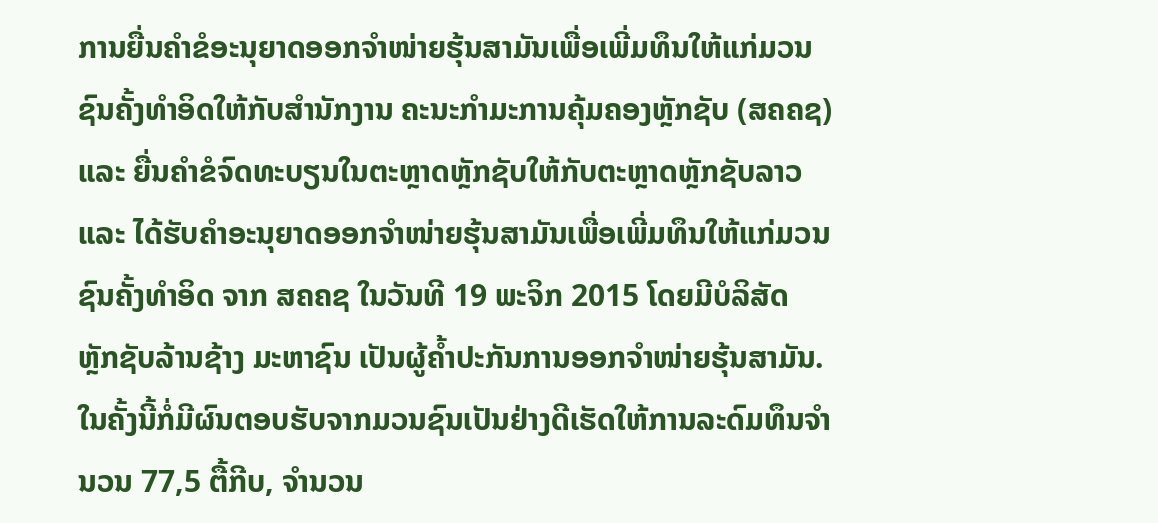ການຍື່ນຄໍາຂໍອະນຸຍາດອອກຈຳໜ່າຍຮຸ້ນສາມັນເພື່ອເພີ່ມທຶນໃຫ້ແກ່ມວນຊົນຄັ້ງທຳອິດໃຫ້ກັບສຳນັກງານ ຄະນະກຳມະການຄຸ້ມຄອງຫຼັກຊັບ (ສຄຄຊ) ແລະ ຍື່ນຄຳຂໍຈົດທະບຽນໃນຕະຫຼາດຫຼັກຊັບໃຫ້ກັບຕະຫຼາດຫຼັກຊັບລາວ ແລະ ໄດ້ຮັບຄຳອະນຸຍາດອອກຈຳໜ່າຍຮຸ້ນສາມັນເພື່ອເພີ່ມທຶນໃຫ້ແກ່ມວນຊົນຄັ້ງທຳອິດ ຈາກ ສຄຄຊ ໃນວັນທີ 19 ພະຈິກ 2015 ໂດຍມີບໍລິສັດ ຫຼັກຊັບລ້ານຊ້າງ ມະຫາຊົນ ເປັນຜູ້ຄໍ້າປະກັນການອອກຈຳໜ່າຍຮຸ້ນສາມັນ. ໃນຄັ້ງນີ້ກໍ່ມີຜົນຕອບຮັບຈາກມວນຊົນເປັນຢ່າງດີເຮັດໃຫ້ການລະດົມທຶນຈຳນວນ 77,5 ຕື້ກີບ, ຈຳນວນ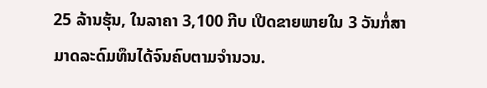25 ລ້ານຮຸ້ນ, ໃນລາຄາ 3,100 ກີບ ເປີດຂາຍພາຍໃນ 3 ວັນກໍ່ສາມາດລະດົມທຶນໄດ້ຈົນຄົບຕາມຈຳນວນ.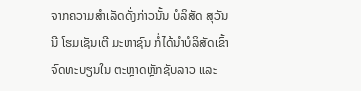ຈາກຄວາມສຳເລັດດັ່ງກ່າວນັ້ນ ບໍລິສັດ ສຸວັນນີ ໂຮມເຊັນເຕີ ມະຫາຊົນ ກໍ່ໄດ້ນໍາບໍລິສັດເຂົ້າຈົດທະບຽນໃນ ຕະຫຼາດຫຼັກຊັບລາວ ແລະ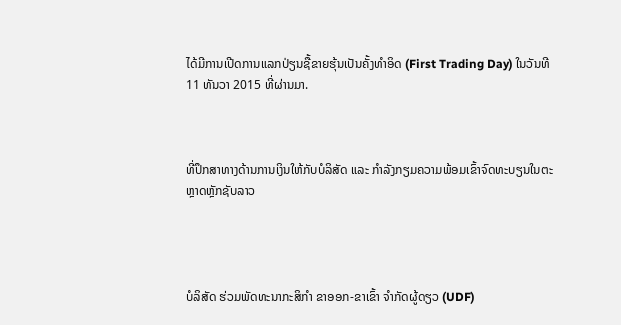ໄດ້ມີການເປີດການແລກປ່ຽນຊື້ຂາຍຮຸ້ນເປັນຄັ້ງທຳອິດ (First Trading Day) ໃນວັນທີ 11 ທັນວາ 2015 ທີ່ຜ່ານມາ.



ທີ່ປຶກສາທາງດ້ານການເງິນໃຫ້ກັບບໍລິສັດ ແລະ ກໍາລັງກຽມຄວາມພ້ອມເຂົ້າຈົດທະບຽນໃນຕະຫຼາດຫຼັກຊັບລາວ




ບໍລິສັດ ຮ່ວມພັດທະນາກະສິກໍາ ຂາອອກ-ຂາເຂົ້າ ຈໍາກັດຜູ້ດຽວ (UDF)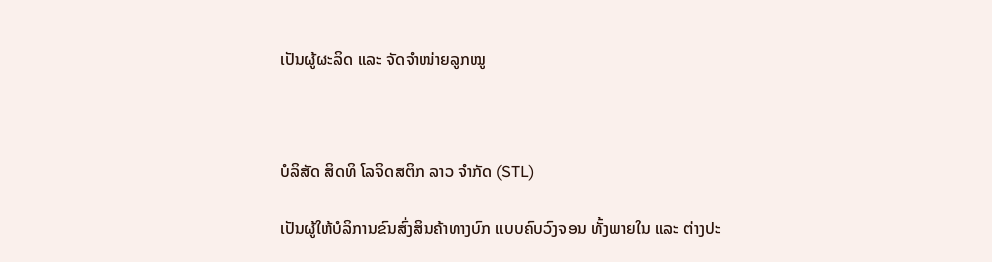ເປັນຜູ້ຜະລິດ ແລະ ຈັດຈໍາໜ່າຍລູກໝູ



ບໍລິສັດ ສິດທິ ໂລຈິດສຕິກ ລາວ ຈໍາກັດ (STL)

ເປັນຜູ້ໃຫ້ບໍລິການຂົນສົ່ງສິນຄ້າທາງບົກ ແບບຄົບວົງຈອນ ທັ້ງພາຍໃນ ແລະ ຕ່າງປະ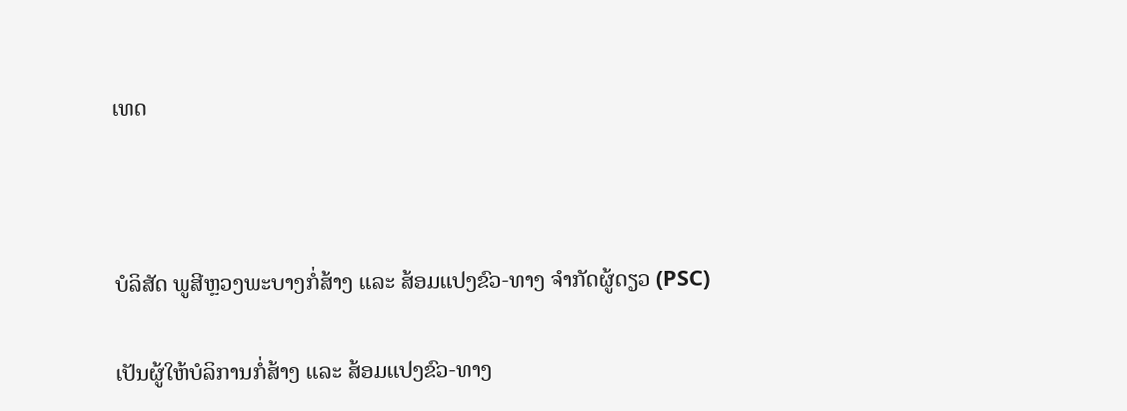ເທດ



ບໍລິສັດ ພູສີຫຼວງພະບາງກໍ່ສ້າງ ແລະ ສ້ອມແປງຂົວ-ທາງ ຈໍາກັດຜູ້ດຽວ (PSC)

ເປັນຜູ້ໃຫ້ບໍລິການກໍ່ສ້າງ ແລະ ສ້ອມແປງຂົວ-ທາງ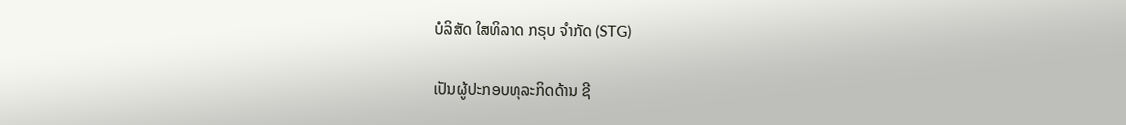ບໍລິສັດ ໃສທິລາດ ກຣຸບ ຈໍາກັດ (STG)

ເປັນຜູ້ປະກອບທຸລະກິດດ້ານ ຊີ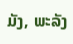ມັງ, ພະລັງ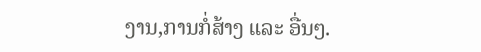ງານ,ການກໍ່ສ້າງ ແລະ ອື່ນໆ.